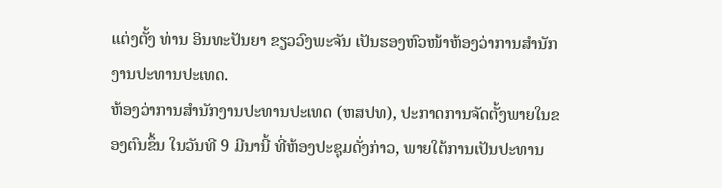ແຕ່ງຕັ້ງ ທ່ານ ອິນທະປັນຍາ ຂຽວວົງພະຈັນ ເປັນຮອງຫົວໜ້າຫ້ອງວ່າການສຳນັກງານປະທານປະເທດ.
ຫ້ອງວ່າການສໍານັກງານປະທານປະເທດ (ຫສປທ), ປະກາດການຈັດຕັ້ງພາຍໃນຂອງຕົນຂຶ້ນ ໃນວັນທີ 9 ມີນານີ້ ທີ່ຫ້ອງປະຊຸມດັ່ງກ່າວ, ພາຍໃຕ້ການເປັນປະທານ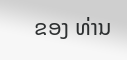ຂອງ ທ່ານ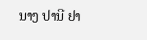ນາງ ປານີ ຢາ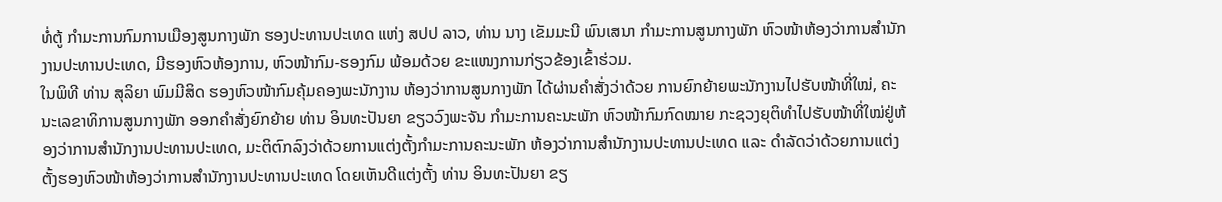ທໍ່ຕູ້ ກໍາມະການກົມການເມືອງສູນກາງພັກ ຮອງປະທານປະເທດ ແຫ່ງ ສປປ ລາວ, ທ່ານ ນາງ ເຂັມມະນີ ພົນເສນາ ກໍາມະການສູນກາງພັກ ຫົວໜ້າຫ້ອງວ່າການສໍານັກງານປະທານປະເທດ, ມີຮອງຫົວຫ້ອງການ, ຫົວໜ້າກົມ-ຮອງກົມ ພ້ອມດ້ວຍ ຂະແໜງການກ່ຽວຂ້ອງເຂົ້າຮ່ວມ.
ໃນພິທີ ທ່ານ ສຸລິຍາ ພົມມີສິດ ຮອງຫົວໜ້າກົມຄຸ້ມຄອງພະນັກງານ ຫ້ອງວ່າການສູນກາງພັກ ໄດ້ຜ່ານຄຳສັ່ງວ່າດ້ວຍ ການຍົກຍ້າຍພະນັກງານໄປຮັບໜ້າທີ່ໃໝ່, ຄະນະເລຂາທິການສູນກາງພັກ ອອກຄຳສັ່ງຍົກຍ້າຍ ທ່ານ ອິນທະປັນຍາ ຂຽວວົງພະຈັນ ກຳມະການຄະນະພັກ ຫົວໜ້າກົມກົດໝາຍ ກະຊວງຍຸຕິທຳໄປຮັບໜ້າທີ່ໃໝ່ຢູ່ຫ້ອງວ່າການສຳນັກງານປະທານປະເທດ, ມະຕິຕົກລົງວ່າດ້ວຍການແຕ່ງຕັ້ງກຳມະການຄະນະພັກ ຫ້ອງວ່າການສຳນັກງານປະທານປະເທດ ແລະ ດຳລັດວ່າດ້ວຍການແຕ່ງຕັ້ງຮອງຫົວໜ້າຫ້ອງວ່າການສຳນັກງານປະທານປະເທດ ໂດຍເຫັນດີແຕ່ງຕັ້ງ ທ່ານ ອິນທະປັນຍາ ຂຽ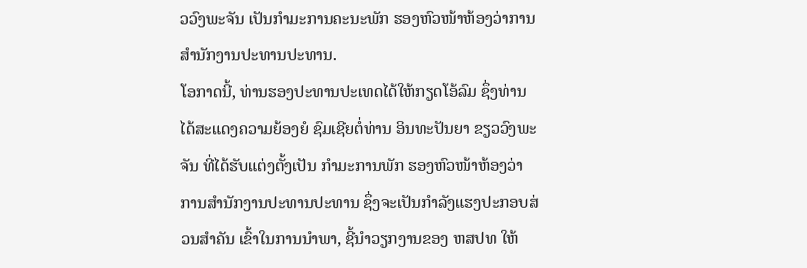ວວົງພະຈັນ ເປັນກຳມະການຄະນະພັກ ຮອງຫົວໜ້າຫ້ອງວ່າການສຳນັກງານປະທານປະທານ.
ໂອກາດນີ້, ທ່ານຮອງປະທານປະເທດໄດ້ໃຫ້ກຽດໂອ້ລົມ ຊຶ່ງທ່ານໄດ້ສະແດງຄວາມຍ້ອງຍໍ ຊົມເຊີຍຕໍ່ທ່ານ ອິນທະປັນຍາ ຂຽວວົງພະຈັນ ທີ່ໄດ້ຮັບແຕ່ງຕັ້ງເປັນ ກຳມະການພັກ ຮອງຫົວໜ້າຫ້ອງວ່າການສຳນັກງານປະທານປະທານ ຊຶ່ງຈະເປັນກໍາລັງແຮງປະກອບສ່ວນສໍາຄັນ ເຂົ້າໃນການນໍາພາ, ຊີ້ນໍາວຽກງານຂອງ ຫສປທ ໃຫ້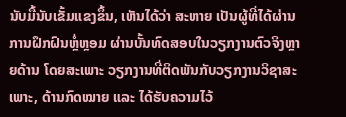ນັບມື້ນັບເຂັ້ມແຂງຂຶ້ນ, ເຫັນໄດ້ວ່າ ສະຫາຍ ເປັນຜູ້ທີ່ໄດ້ຜ່ານການຝຶກຝົນຫຼໍ່ຫຼອມ ຜ່ານບັ້ນທົດສອບໃນວຽກງານຕົວຈິງຫຼາຍດ້ານ ໂດຍສະເພາະ ວຽກງານທີ່ຕິດພັນກັບວຽກງານວິຊາສະເພາະ, ດ້ານກົດໝາຍ ແລະ ໄດ້ຮັບຄວາມໄວ້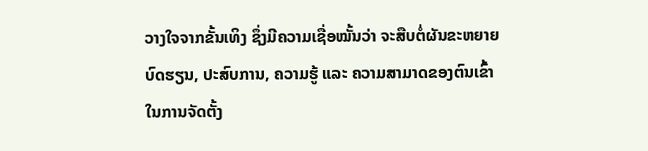ວາງໃຈຈາກຂັ້ນເທິງ ຊຶ່ງມີຄວາມເຊື່ອໝັ້ນວ່າ ຈະສືບຕໍ່ຜັນຂະຫຍາຍບົດຮຽນ, ປະສົບການ, ຄວາມຮູ້ ແລະ ຄວາມສາມາດຂອງຕົນເຂົ້າໃນການຈັດຕັ້ງ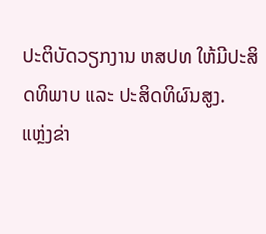ປະຕິບັດວຽກງານ ຫສປທ ໃຫ້ມີປະສິດທິພາບ ແລະ ປະສິດທິຜົນສູງ.
ແຫຼ່ງຂ່າ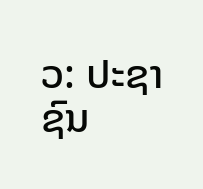ວ: ປະຊາຊົນ